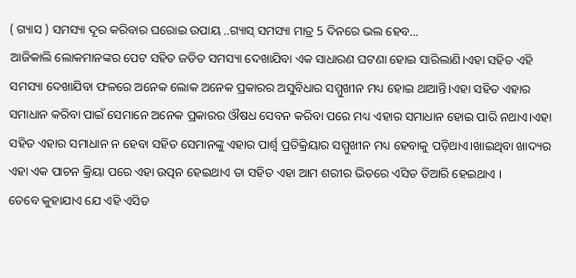( ଗ୍ୟାସ ) ସମସ୍ୟା ଦୂର କରିବାର ଘରୋଇ ଉପାୟ ..ଗ୍ୟାସ୍ ସମସ୍ୟା ମାତ୍ର 5 ଦିନରେ ଭଲ ହେବ…
ଆଜିକାଲି ଲୋକମାନଙ୍କର ପେଟ ସହିତ ଜଡିତ ସମସ୍ୟା ଦେଖାଯିବା ଏକ ସାଧାରଣ ଘଟଣା ହୋଇ ସାରିଲାଣି।ଏହା ସହିତ ଏହି ସମସ୍ୟା ଦେଖାଯିବା ଫଳରେ ଅନେକ ଲୋକ ଅନେକ ପ୍ରକାରର ଅସୁବିଧାର ସମ୍ମୁଖୀନ ମଧ୍ୟ ହୋଇ ଥାଆନ୍ତି।ଏହା ସହିତ ଏହାର ସମାଧାନ କରିବା ପାଇଁ ସେମାନେ ଅନେକ ପ୍ରକାରର ଔଷଧ ସେବନ କରିବା ପରେ ମଧ୍ୟ ଏହାର ସମାଧାନ ହୋଇ ପାରି ନଥାଏ।ଏହା ସହିତ ଏହାର ସମାଧାନ ନ ହେବା ସହିତ ସେମାନଙ୍କୁ ଏହାର ପାର୍ଶ୍ଵ ପ୍ରତିକ୍ରିୟାର ସମ୍ମୁଖୀନ ମଧ୍ୟ ହେବାକୁ ପଡ଼ିଥାଏ।ଖାଇଥିବା ଖାଦ୍ୟର ଏହା ଏକ ପାଚନ କ୍ରିୟା ପରେ ଏହା ଉତ୍ପନ ହେଇଥାଏ ତା ସହିତ ଏହା ଆମ ଶରୀର ଭିତରେ ଏସିଡ ତିଆରି ହେଇଥାଏ ।
ତେବେ କୁହାଯାଏ ଯେ ଏହି ଏସିଡ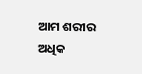ଆମ ଶରୀର ଅଧିକ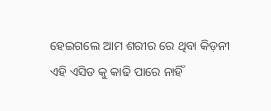ହେଇଗଲେ ଆମ ଶରୀର ରେ ଥିବା କିଡ଼ନୀ ଏହି ଏସିଡ କୁ କାଢି ପାରେ ନାହିଁ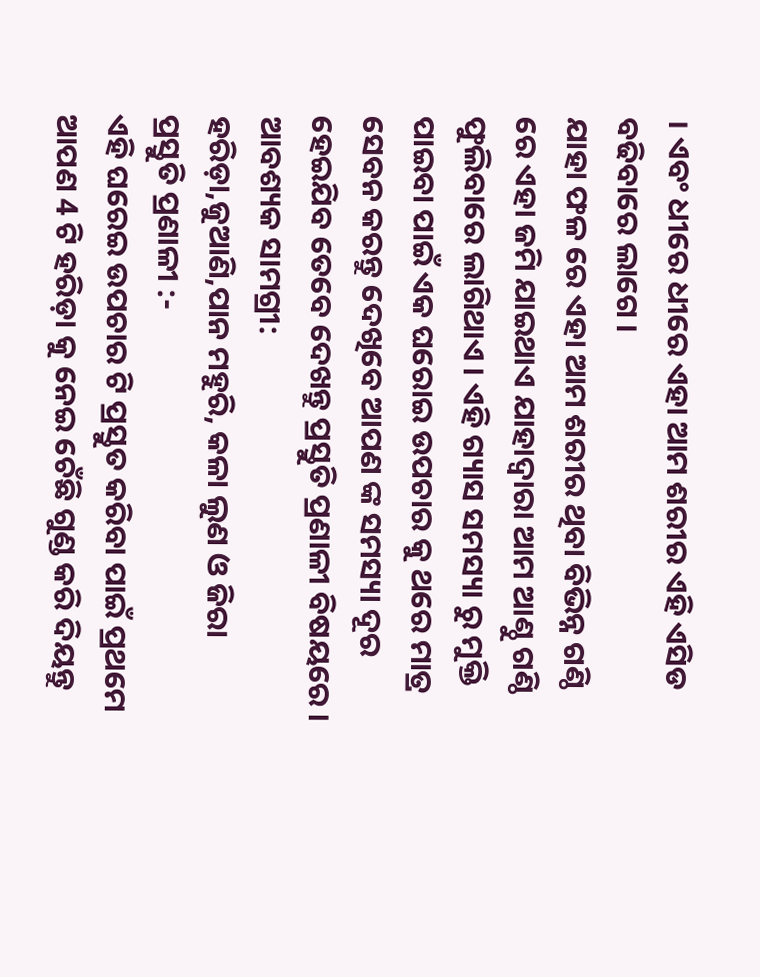। ଏବଂ ଧୀରେ ଧୀରେ ଏହା ଆମ ଶରୀର ଏହି ଏସିଡ ବଢିବାରେ ଲାଗେ ।
ଯାହା ଫଳ ରେ ଏହା ଆମ ଶରୀର ଥିବା ବିଭିନ୍ନ ଗଣ୍ଠି ରେ ଏହା ଜମି ଯାଇଥାଏ ଯାହାଦ୍ୱାରା ଆମ ଆଣ୍ଠୁ ଗଣ୍ଠି ଫୁଲିବାରେ ଲାଗିଥାଏ । ଏହି ଗ୍ୟାସ ସମସ୍ୟା ରୁ ମୁକ୍ତି ପାଇବା ପାଇଁ ଏକ ଘରୋଇ ଉପଚାର କୁ ଥରେ ମାତ୍ର ସେବନ କରନ୍ତୁ ଦେଖିବେ ଆପଣ ଙ୍କ ସମସ୍ୟା ଦୂର ହେଇଯିବ ତେବେ ଦେଖନ୍ତୁ ପ୍ରସ୍ତୁତି ପ୍ରଣାଳୀ ବିଷୟରେ ।
ଆବଶ୍ୟକ ସାମଗ୍ରୀ:
ହରିଡ଼ା,ଜୁଆଣି,ପାନ ମହୁରି, କଳା ଲୁଣ ଓ ଜିରା
ପ୍ରସ୍ତୁତି ପ୍ରଣାଳୀ :-
ଏହି ଘରେଇ ଉପଚାର ଟି ପ୍ରସ୍ତୁତ କରିବା ପାଇଁ ପ୍ରଥମେ ଆପଣ 4 ଟି ହରିଡ଼ା କୁ ନେଇ ଚେଁଛି ଗୁଣ୍ଡ କରି ଦିୟନ୍ତୁ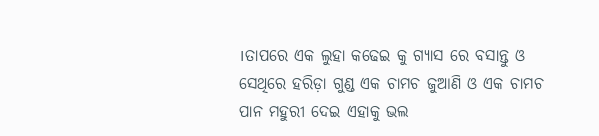।ତାପରେ ଏକ ଲୁହା କଢେଇ କୁ ଗ୍ୟାସ ରେ ବସାନ୍ତୁ ଓ ସେଥିରେ ହରିଡ଼ା ଗୁଣ୍ଡ ଏକ ଚାମଚ ଜୁଆଣି ଓ ଏକ ଚାମଚ ପାନ ମହୁରୀ ଦେଇ ଏହାକୁ ଭଲ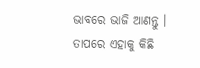ଭାବରେ ଭାଜି ଆଣନ୍ତୁ ।
ତାପରେ ଏହାକୁ କିଛି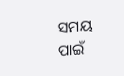ସମୟ ପାଇଁ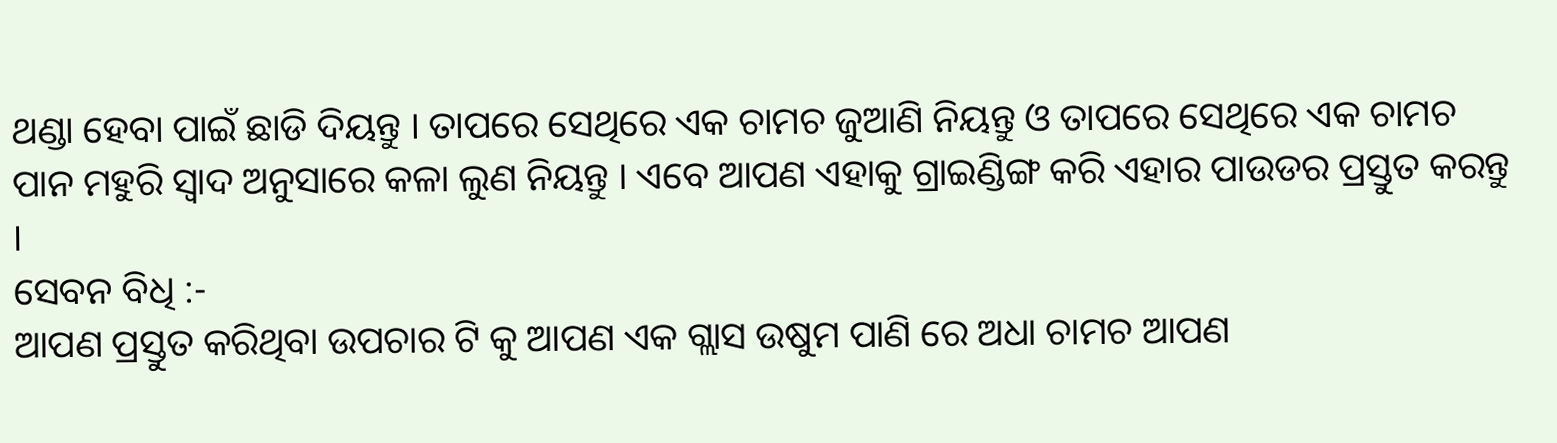ଥଣ୍ଡା ହେବା ପାଇଁ ଛାଡି ଦିୟନ୍ତୁ । ତାପରେ ସେଥିରେ ଏକ ଚାମଚ ଜୁଆଣି ନିୟନ୍ତୁ ଓ ତାପରେ ସେଥିରେ ଏକ ଚାମଚ ପାନ ମହୁରି ସ୍ୱାଦ ଅନୁସାରେ କଳା ଲୁଣ ନିୟନ୍ତୁ । ଏବେ ଆପଣ ଏହାକୁ ଗ୍ରାଇଣ୍ଡିଙ୍ଗ କରି ଏହାର ପାଉଡର ପ୍ରସ୍ତୁତ କରନ୍ତୁ ।
ସେବନ ବିଧି :-
ଆପଣ ପ୍ରସ୍ତୁତ କରିଥିବା ଉପଚାର ଟି କୁ ଆପଣ ଏକ ଗ୍ଲାସ ଉଷୁମ ପାଣି ରେ ଅଧା ଚାମଚ ଆପଣ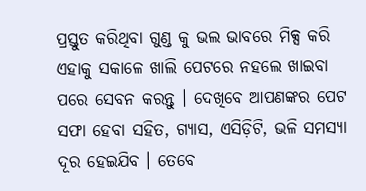ପ୍ରସ୍ତୁତ କରିଥିବା ଗୁଣ୍ଡ କୁ ଭଲ ଭାବରେ ମିକ୍ସ କରି ଏହାକୁ ସକାଳେ ଖାଲି ପେଟରେ ନହଲେ ଖାଇବା ପରେ ସେବନ କରନ୍ତୁ । ଦେଖିବେ ଆପଣଙ୍କର ପେଟ ସଫା ହେବା ସହିତ, ଗ୍ୟାସ, ଏସିଡ଼ିଟି, ଭଳି ସମସ୍ୟା ଦୂର ହେଇଯିବ । ତେବେ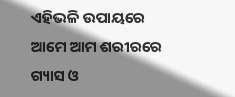ଏହିଭଳି ଉପାୟରେ ଆମେ ଆମ ଶରୀରରେ ଗ୍ୟାସ ଓ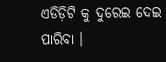ଏଡିଡ଼ିଟି କୁ ଦୁରେଇ ଦେଇ ପାରିବା ।